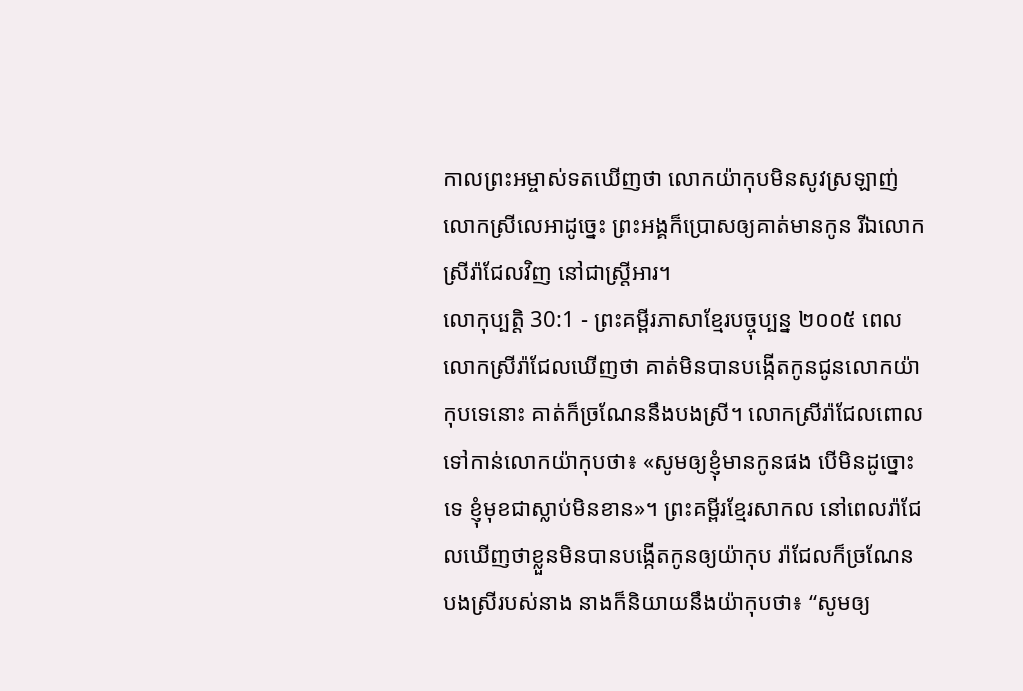កាលព្រះអម្ចាស់ទតឃើញថា លោកយ៉ាកុបមិនសូវស្រឡាញ់លោកស្រីលេអាដូច្នេះ ព្រះអង្គក៏ប្រោសឲ្យគាត់មានកូន រីឯលោកស្រីរ៉ាជែលវិញ នៅជាស្ត្រីអារ។
លោកុប្បត្តិ 30:1 - ព្រះគម្ពីរភាសាខ្មែរបច្ចុប្បន្ន ២០០៥ ពេលលោកស្រីរ៉ាជែលឃើញថា គាត់មិនបានបង្កើតកូនជូនលោកយ៉ាកុបទេនោះ គាត់ក៏ច្រណែននឹងបងស្រី។ លោកស្រីរ៉ាជែលពោលទៅកាន់លោកយ៉ាកុបថា៖ «សូមឲ្យខ្ញុំមានកូនផង បើមិនដូច្នោះទេ ខ្ញុំមុខជាស្លាប់មិនខាន»។ ព្រះគម្ពីរខ្មែរសាកល នៅពេលរ៉ាជែលឃើញថាខ្លួនមិនបានបង្កើតកូនឲ្យយ៉ាកុប រ៉ាជែលក៏ច្រណែនបងស្រីរបស់នាង នាងក៏និយាយនឹងយ៉ាកុបថា៖ “សូមឲ្យ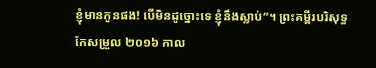ខ្ញុំមានកូនផង! បើមិនដូច្នោះទេ ខ្ញុំនឹងស្លាប់”។ ព្រះគម្ពីរបរិសុទ្ធកែសម្រួល ២០១៦ កាល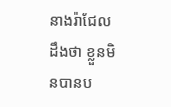នាងរ៉ាជែលដឹងថា ខ្លួនមិនបានប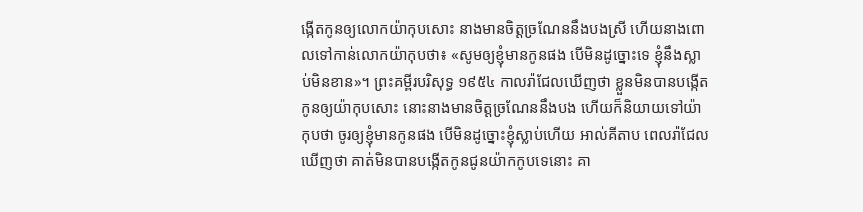ង្កើតកូនឲ្យលោកយ៉ាកុបសោះ នាងមានចិត្តច្រណែននឹងបងស្រី ហើយនាងពោលទៅកាន់លោកយ៉ាកុបថា៖ «សូមឲ្យខ្ញុំមានកូនផង បើមិនដូច្នោះទេ ខ្ញុំនឹងស្លាប់មិនខាន»។ ព្រះគម្ពីរបរិសុទ្ធ ១៩៥៤ កាលរ៉ាជែលឃើញថា ខ្លួនមិនបានបង្កើតកូនឲ្យយ៉ាកុបសោះ នោះនាងមានចិត្តច្រណែននឹងបង ហើយក៏និយាយទៅយ៉ាកុបថា ចូរឲ្យខ្ញុំមានកូនផង បើមិនដូច្នោះខ្ញុំស្លាប់ហើយ អាល់គីតាប ពេលរ៉ាជែលឃើញថា គាត់មិនបានបង្កើតកូនជូនយ៉ាកកូបទេនោះ គា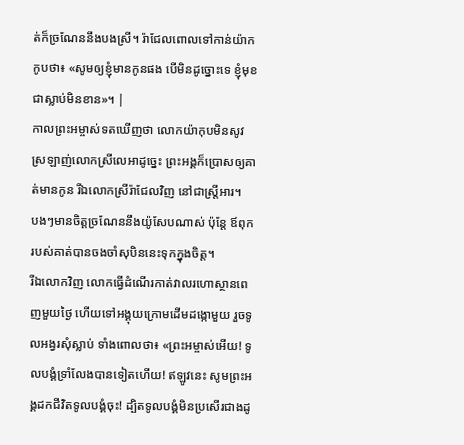ត់ក៏ច្រណែននឹងបងស្រី។ រ៉ាជែលពោលទៅកាន់យ៉ាកកូបថា៖ «សូមឲ្យខ្ញុំមានកូនផង បើមិនដូច្នោះទេ ខ្ញុំមុខជាស្លាប់មិនខាន»។ |
កាលព្រះអម្ចាស់ទតឃើញថា លោកយ៉ាកុបមិនសូវស្រឡាញ់លោកស្រីលេអាដូច្នេះ ព្រះអង្គក៏ប្រោសឲ្យគាត់មានកូន រីឯលោកស្រីរ៉ាជែលវិញ នៅជាស្ត្រីអារ។
បងៗមានចិត្តច្រណែននឹងយ៉ូសែបណាស់ ប៉ុន្តែ ឪពុករបស់គាត់បានចងចាំសុបិននេះទុកក្នុងចិត្ត។
រីឯលោកវិញ លោកធ្វើដំណើរកាត់វាលរហោស្ថានពេញមួយថ្ងៃ ហើយទៅអង្គុយក្រោមដើមដង្កោមួយ រួចទូលអង្វរសុំស្លាប់ ទាំងពោលថា៖ «ព្រះអម្ចាស់អើយ! ទូលបង្គំទ្រាំលែងបានទៀតហើយ! ឥឡូវនេះ សូមព្រះអង្គដកជីវិតទូលបង្គំចុះ! ដ្បិតទូលបង្គំមិនប្រសើរជាងដូ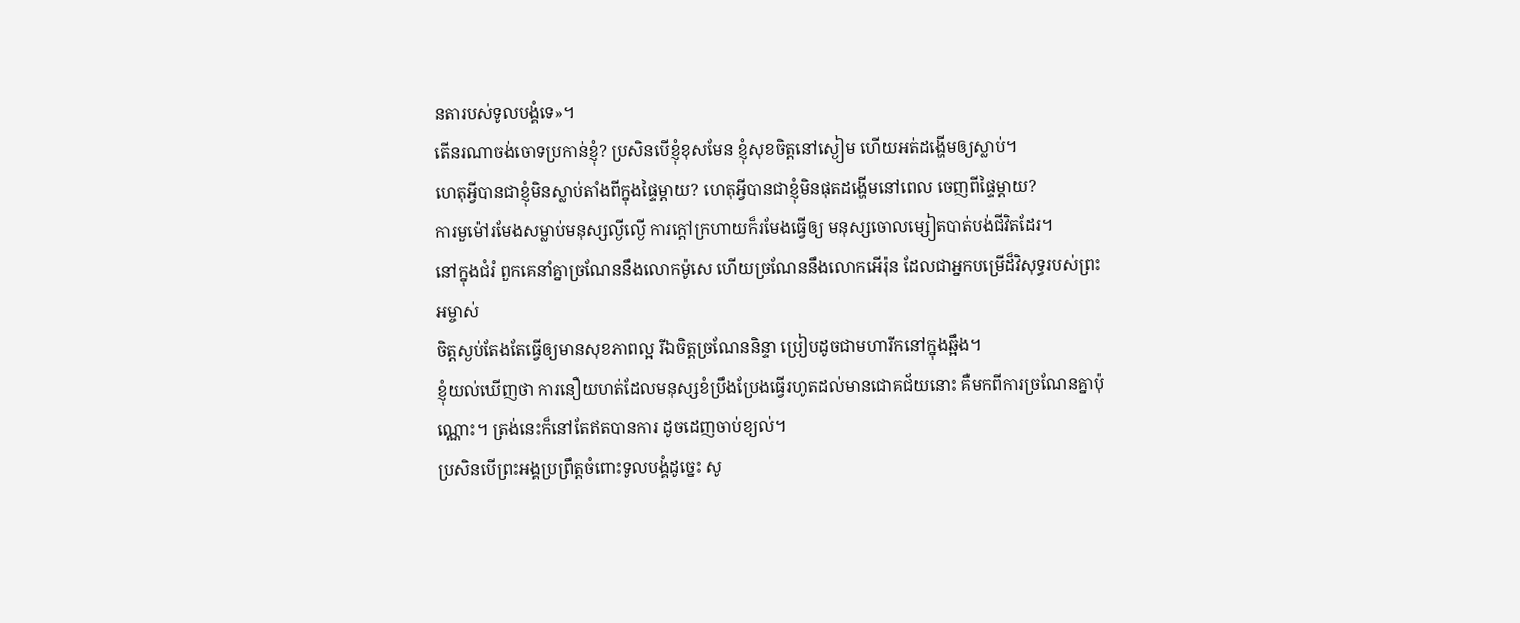នតារបស់ទូលបង្គំទេ»។
តើនរណាចង់ចោទប្រកាន់ខ្ញុំ? ប្រសិនបើខ្ញុំខុសមែន ខ្ញុំសុខចិត្តនៅស្ងៀម ហើយអត់ដង្ហើមឲ្យស្លាប់។
ហេតុអ្វីបានជាខ្ញុំមិនស្លាប់តាំងពីក្នុងផ្ទៃម្ដាយ? ហេតុអ្វីបានជាខ្ញុំមិនផុតដង្ហើមនៅពេល ចេញពីផ្ទៃម្ដាយ?
ការមួម៉ៅរមែងសម្លាប់មនុស្សល្ងីល្ងើ ការក្ដៅក្រហាយក៏រមែងធ្វើឲ្យ មនុស្សចោលម្សៀតបាត់បង់ជីវិតដែរ។
នៅក្នុងជំរំ ពួកគេនាំគ្នាច្រណែននឹងលោកម៉ូសេ ហើយច្រណែននឹងលោកអើរ៉ុន ដែលជាអ្នកបម្រើដ៏វិសុទ្ធរបស់ព្រះអម្ចាស់
ចិត្តស្ងប់តែងតែធ្វើឲ្យមានសុខភាពល្អ រីឯចិត្តច្រណែននិន្ទា ប្រៀបដូចជាមហារីកនៅក្នុងឆ្អឹង។
ខ្ញុំយល់ឃើញថា ការនឿយហត់ដែលមនុស្សខំប្រឹងប្រែងធ្វើរហូតដល់មានជោគជ័យនោះ គឺមកពីការច្រណែនគ្នាប៉ុណ្ណោះ។ ត្រង់នេះក៏នៅតែឥតបានការ ដូចដេញចាប់ខ្យល់។
ប្រសិនបើព្រះអង្គប្រព្រឹត្តចំពោះទូលបង្គំដូច្នេះ សូ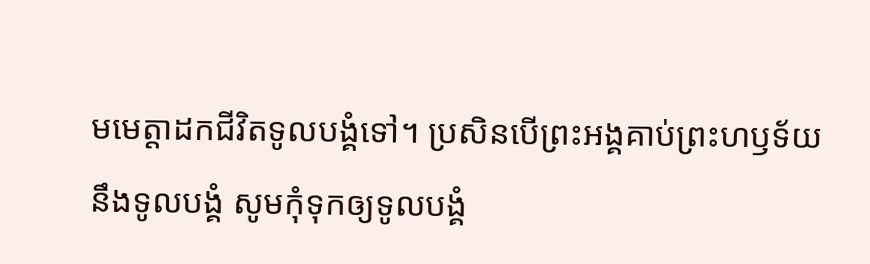មមេត្តាដកជីវិតទូលបង្គំទៅ។ ប្រសិនបើព្រះអង្គគាប់ព្រះហឫទ័យនឹងទូលបង្គំ សូមកុំទុកឲ្យទូលបង្គំ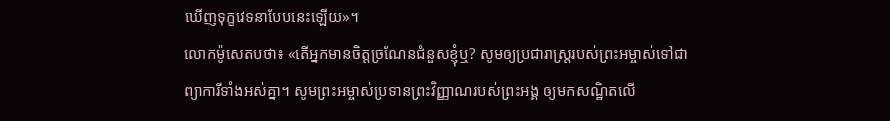ឃើញទុក្ខវេទនាបែបនេះឡើយ»។
លោកម៉ូសេតបថា៖ «តើអ្នកមានចិត្តច្រណែនជំនួសខ្ញុំឬ? សូមឲ្យប្រជារាស្ត្ររបស់ព្រះអម្ចាស់ទៅជាព្យាការីទាំងអស់គ្នា។ សូមព្រះអម្ចាស់ប្រទានព្រះវិញ្ញាណរបស់ព្រះអង្គ ឲ្យមកសណ្ឋិតលើ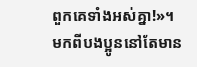ពួកគេទាំងអស់គ្នា!»។
មកពីបងប្អូននៅតែមាន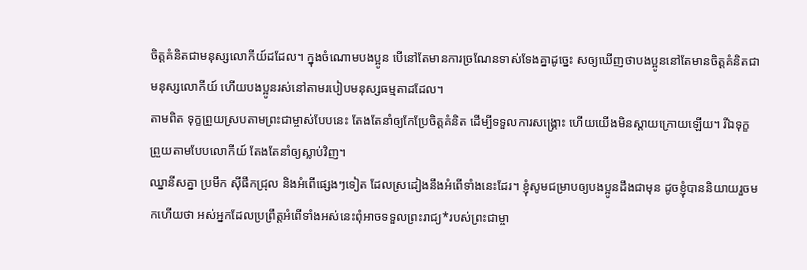ចិត្តគំនិតជាមនុស្សលោកីយ៍ដដែល។ ក្នុងចំណោមបងប្អូន បើនៅតែមានការច្រណែនទាស់ទែងគ្នាដូច្នេះ សឲ្យឃើញថាបងប្អូននៅតែមានចិត្តគំនិតជាមនុស្សលោកីយ៍ ហើយបងប្អូនរស់នៅតាមរបៀបមនុស្សធម្មតាដដែល។
តាមពិត ទុក្ខព្រួយស្របតាមព្រះជាម្ចាស់បែបនេះ តែងតែនាំឲ្យកែប្រែចិត្តគំនិត ដើម្បីទទួលការសង្គ្រោះ ហើយយើងមិនស្ដាយក្រោយឡើយ។ រីឯទុក្ខព្រួយតាមបែបលោកីយ៍ តែងតែនាំឲ្យស្លាប់វិញ។
ឈ្នានីសគ្នា ប្រមឹក ស៊ីផឹកជ្រុល និងអំពើផ្សេងៗទៀត ដែលស្រដៀងនឹងអំពើទាំងនេះដែរ។ ខ្ញុំសូមជម្រាបឲ្យបងប្អូនដឹងជាមុន ដូចខ្ញុំបាននិយាយរួចមកហើយថា អស់អ្នកដែលប្រព្រឹត្តអំពើទាំងអស់នេះពុំអាចទទួលព្រះរាជ្យ*របស់ព្រះជាម្ចា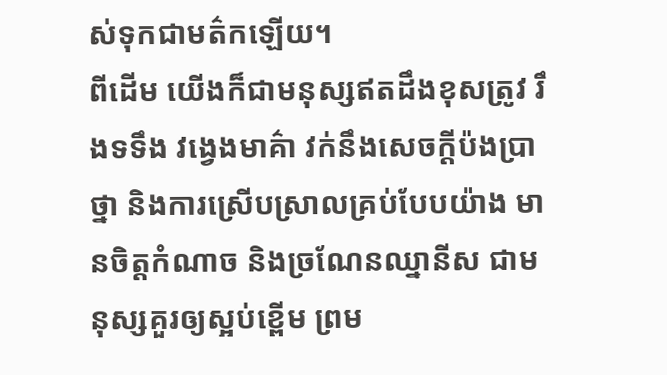ស់ទុកជាមត៌កឡើយ។
ពីដើម យើងក៏ជាមនុស្សឥតដឹងខុសត្រូវ រឹងទទឹង វង្វេងមាគ៌ា វក់នឹងសេចក្ដីប៉ងប្រាថ្នា និងការស្រើបស្រាលគ្រប់បែបយ៉ាង មានចិត្តកំណាច និងច្រណែនឈ្នានីស ជាមនុស្សគួរឲ្យស្អប់ខ្ពើម ព្រម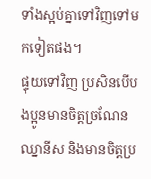ទាំងស្អប់គ្នាទៅវិញទៅមកទៀតផង។
ផ្ទុយទៅវិញ ប្រសិនបើបងប្អូនមានចិត្តច្រណែនឈ្នានីស និងមានចិត្តប្រ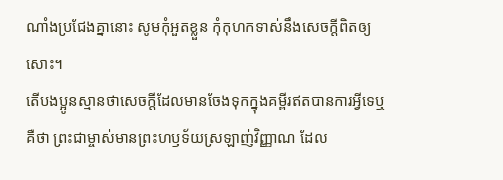ណាំងប្រជែងគ្នានោះ សូមកុំអួតខ្លួន កុំកុហកទាស់នឹងសេចក្ដីពិតឲ្យសោះ។
តើបងប្អូនស្មានថាសេចក្ដីដែលមានចែងទុកក្នុងគម្ពីរឥតបានការអ្វីទេឬ គឺថា ព្រះជាម្ចាស់មានព្រះហឫទ័យស្រឡាញ់វិញ្ញាណ ដែល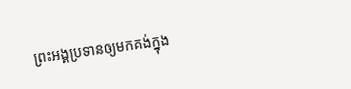ព្រះអង្គប្រទានឲ្យមកគង់ក្នុង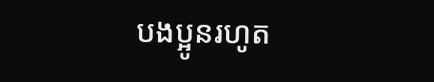បងប្អូនរហូត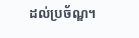ដល់ប្រច័ណ្ឌ។